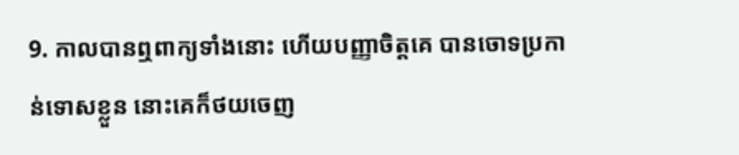9. កាលបានឮពាក្យទាំងនោះ ហើយបញ្ញាចិត្តគេ បានចោទប្រកាន់ទោសខ្លួន នោះគេក៏ថយចេញ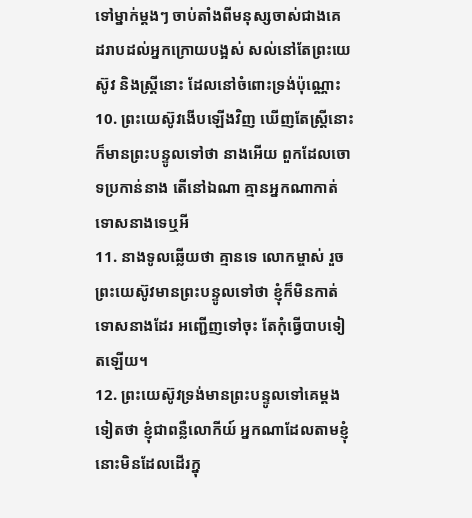ទៅម្នាក់ម្តងៗ ចាប់តាំងពីមនុស្សចាស់ជាងគេ ដរាបដល់អ្នកក្រោយបង្អស់ សល់នៅតែព្រះយេស៊ូវ និងស្ត្រីនោះ ដែលនៅចំពោះទ្រង់ប៉ុណ្ណោះ
10. ព្រះយេស៊ូវងើបឡើងវិញ ឃើញតែស្ត្រីនោះ ក៏មានព្រះបន្ទូលទៅថា នាងអើយ ពួកដែលចោទប្រកាន់នាង តើនៅឯណា គ្មានអ្នកណាកាត់ទោសនាងទេឬអី
11. នាងទូលឆ្លើយថា គ្មានទេ លោកម្ចាស់ រួចព្រះយេស៊ូវមានព្រះបន្ទូលទៅថា ខ្ញុំក៏មិនកាត់ទោសនាងដែរ អញ្ជើញទៅចុះ តែកុំធ្វើបាបទៀតឡើយ។
12. ព្រះយេស៊ូវទ្រង់មានព្រះបន្ទូលទៅគេម្តងទៀតថា ខ្ញុំជាពន្លឺលោកីយ៍ អ្នកណាដែលតាមខ្ញុំ នោះមិនដែលដើរក្នុ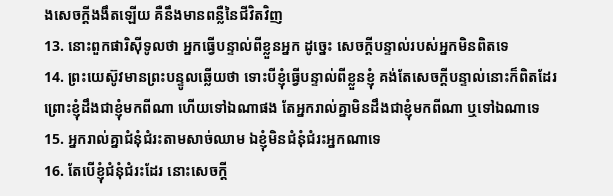ងសេចក្តីងងឹតឡើយ គឺនឹងមានពន្លឺនៃជីវិតវិញ
13. នោះពួកផារិស៊ីទូលថា អ្នកធ្វើបន្ទាល់ពីខ្លួនអ្នក ដូច្នេះ សេចក្តីបន្ទាល់របស់អ្នកមិនពិតទេ
14. ព្រះយេស៊ូវមានព្រះបន្ទូលឆ្លើយថា ទោះបីខ្ញុំធ្វើបន្ទាល់ពីខ្លួនខ្ញុំ គង់តែសេចក្តីបន្ទាល់នោះក៏ពិតដែរ ព្រោះខ្ញុំដឹងជាខ្ញុំមកពីណា ហើយទៅឯណាផង តែអ្នករាល់គ្នាមិនដឹងជាខ្ញុំមកពីណា ឬទៅឯណាទេ
15. អ្នករាល់គ្នាជំនុំជំរះតាមសាច់ឈាម ឯខ្ញុំមិនជំនុំជំរះអ្នកណាទេ
16. តែបើខ្ញុំជំនុំជំរះដែរ នោះសេចក្តី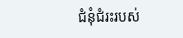ជំនុំជំរះរបស់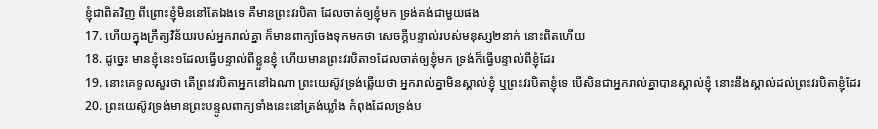ខ្ញុំជាពិតវិញ ពីព្រោះខ្ញុំមិននៅតែឯងទេ គឺមានព្រះវរបិតា ដែលចាត់ឲ្យខ្ញុំមក ទ្រង់គង់ជាមួយផង
17. ហើយក្នុងក្រឹត្យវិន័យរបស់អ្នករាល់គ្នា ក៏មានពាក្យចែងទុកមកថា សេចក្តីបន្ទាល់របស់មនុស្ស២នាក់ នោះពិតហើយ
18. ដូច្នេះ មានខ្ញុំនេះ១ដែលធ្វើបន្ទាល់ពីខ្លួនខ្ញុំ ហើយមានព្រះវរបិតា១ដែលចាត់ឲ្យខ្ញុំមក ទ្រង់ក៏ធ្វើបន្ទាល់ពីខ្ញុំដែរ
19. នោះគេទូលសួរថា តើព្រះវរបិតាអ្នកនៅឯណា ព្រះយេស៊ូវទ្រង់ឆ្លើយថា អ្នករាល់គ្នាមិនស្គាល់ខ្ញុំ ឬព្រះវរបិតាខ្ញុំទេ បើសិនជាអ្នករាល់គ្នាបានស្គាល់ខ្ញុំ នោះនឹងស្គាល់ដល់ព្រះវរបិតាខ្ញុំដែរ
20. ព្រះយេស៊ូវទ្រង់មានព្រះបន្ទូលពាក្យទាំងនេះនៅត្រង់ឃ្លាំង កំពុងដែលទ្រង់ប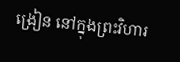ង្រៀន នៅក្នុងព្រះវិហារ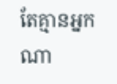តែគ្មានអ្នកណា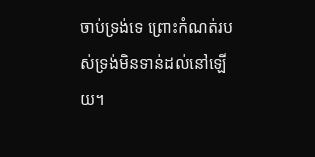ចាប់ទ្រង់ទេ ព្រោះកំណត់របស់ទ្រង់មិនទាន់ដល់នៅឡើយ។